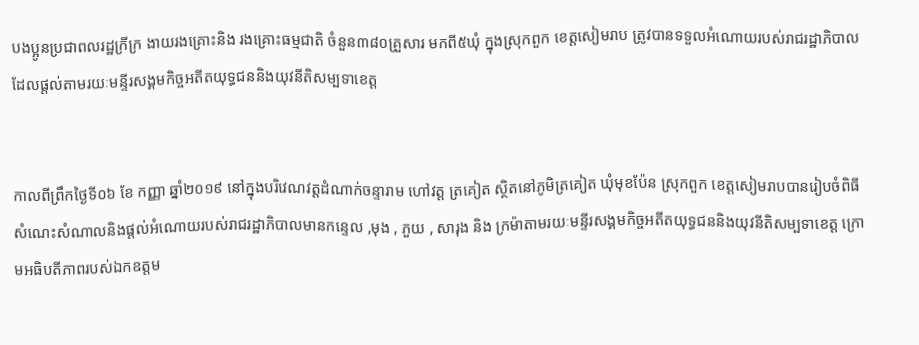បងប្អូនប្រជាពលរដ្ឋក្រីក្រ ងាយរងគ្រោះនិង រងគ្រោះធម្មជាតិ ចំនួន៣៨០គ្រួសារ មកពី៥ឃុំ ក្នុងស្រុកពួក ខេត្តសៀមរាប ត្រូវបានទទួលអំណោយរបស់រាជរដ្ឋាភិបាល ដែលផ្តល់តាមរយៈមន្ទីរសង្គមកិច្ចអតីតយុទ្ធជននិងយុវនីតិសម្បទាខេត្ត


កាលពីព្រឹកថ្ងៃទី០៦ ខែ កញ្ញា ឆ្នាំ២០១៩ នៅក្នុងបរិវេណវត្តដំណាក់ចន្ទារាម ហៅវត្ត ត្រគៀត ស្ថិតនៅភូមិត្រគៀត ឃុំមុខប៉ែន ស្រុកពួក ខេត្តសៀមរាបបានរៀបចំពិធីសំណេះសំណាលនិងផ្តល់អំណោយរបស់រាជរដ្ឋាភិបាលមានកន្ទេល ,មុង , ភួយ , សារុង និង ក្រម៉ាតាមរយៈមន្ទីរសង្គមកិច្ចអតីតយុទ្ធជននិងយុវនីតិសម្បទាខេត្ត ក្រោមអធិបតីភាពរបស់ឯកឧត្តម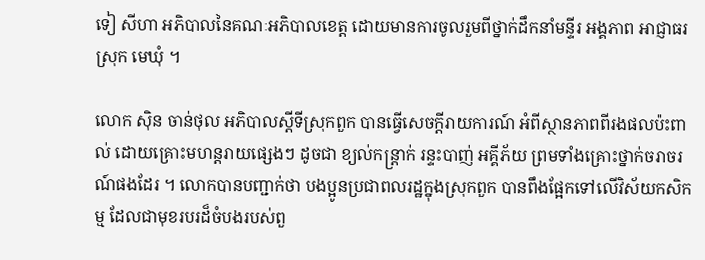ទៀ សីហា អភិបាលនៃគណៈអភិបាលខេត្ត ដោយមានការចូលរួមពីថ្នាក់ដឹកនាំមន្ទីរ អង្គភាព អាជ្ញាធរស្រុក មេឃុំ ។

លោក ស៊ិន ចាន់ថុល អភិបាលស្តីទីស្រុកពួក បានធ្វើសេចក្តីរាយការណ៍ អំពីស្ថានភាពពីរងផលប៉ះពាល់ ដោយគ្រោះមហន្តរាយផ្សេងៗ ដូចជា ខ្យល់កន្ត្រាក់ រន្ទះបាញ់ អគ្គីភ័យ ព្រមទាំងគ្រោះថ្នាក់ចរាចរណ៍ផងដែរ ។ លោកបានបញ្ជាក់ថា បងប្អូនប្រជាពលរដ្ឋក្នុងស្រុកពួក បានពឹងផ្អែកទៅលើវិស័យកសិកម្ម ដែលជាមុខរបរដ៏ចំបងរបស់ពួ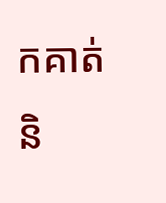កគាត់ និ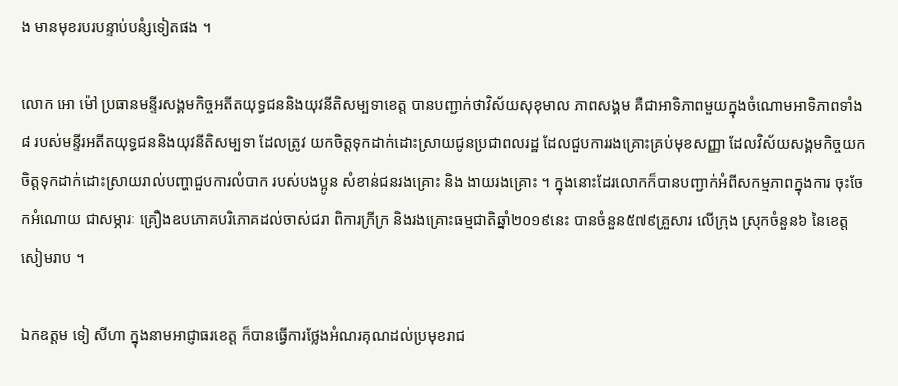ង មានមុខរបរបន្ទាប់បនំ្សទៀតផង ។

លោក អោ ម៉ៅ ប្រធានមន្ទីរសង្គមកិច្ចអតីតយុទ្ធជននិងយុវនីតិសម្បទាខេត្ត បានបញ្ជាក់ថាវិស័យសុខុមាល ភាពសង្គម គឺជាអាទិភាពមួយក្នុងចំណោមអាទិភាពទាំង៨ របស់មន្ទីរអតីតយុទ្ធជននិងយុវនីតិសម្បទា ដែលត្រូវ យកចិត្តទុកដាក់ដោះស្រាយជូនប្រជាពលរដ្ឋ ដែលជួបការរងគ្រោះគ្រប់មុខសញ្ញា ដែលវិស័យសង្គមកិច្ចយកចិត្តទុកដាក់ដោះស្រាយរាល់បញ្ហាជួបការលំបាក របស់បងប្អូន សំខាន់ជនរងគ្រោះ និង ងាយរងគ្រោះ ។ ក្នុងនោះដែរលោកក៏បានបញ្ជាក់អំពីសកម្មភាពក្នុងការ ចុះចែកអំណោយ ជាសម្ភារៈ គ្រឿងឧបភោគបរិភោគដល់ចាស់ជរា ពិការក្រីក្រ និងរងគ្រោះធម្មជាតិឆ្នាំ២០១៩នេះ បានចំនួន៥៧៩គ្រួសារ លើក្រុង ស្រុកចំនួន៦ នៃខេត្តសៀមរាប ។

ឯកឧត្តម ទៀ សីហា ក្នុងនាមអាជ្ញាធរខេត្ត ក៏បានធ្វើការថ្លែងអំណរគុណដល់ប្រមុខរាជ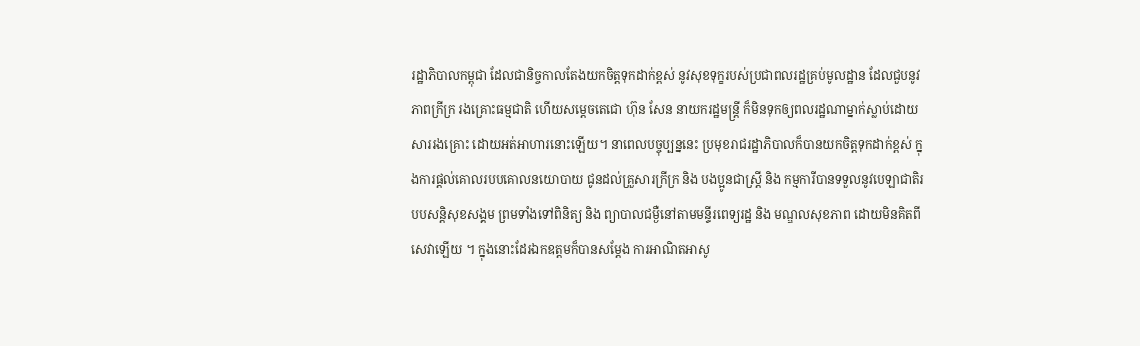រដ្ឋាភិបាលកម្ពុជា ដែលជានិច្ចកាលតែងយកចិត្តទុកដាក់ខ្ពស់ នូវសុខទុក្ខរបស់ប្រជាពលរដ្ឋគ្រប់មូលដ្ឋាន ដែលជួបនូវភាពក្រីក្រ រងគ្រោះធម្មជាតិ ហើយសម្តេចតេជោ ហ៊ុន សែន នាយករដ្ឋមន្ត្រី ក៏មិនទុកឲ្យពលរដ្ឋណាម្នាក់ស្លាប់ដោយសាររងគ្រោះ ដោយអត់អាហារនោះឡើយ។ នាពេលបច្ចុប្បន្ននេះ ប្រមុខរាជរដ្ឋាភិបាលក៏បានយកចិត្តទុកដាក់ខ្ពស់ ក្នុងការផ្តល់គោលរបបគោលនយោបាយ ជូនដល់គ្រួសារក្រីក្រ និង បងប្អូនជាស្ត្រី និង កម្មការីបានទទួលនូវបេឡាជាតិរបបសន្តិសុខសង្គម ព្រមទាំងទៅពិនិត្យ និង ព្យាបាលជម្ងឺនៅតាមមន្ទីរពេទ្យរដ្ឋ និង មណ្ឌលសុខភាព ដោយមិនគិតពីសេវាឡើយ ។ ក្នុងនោះដែរឯកឧត្តមក៏បានសម្តែង ការអាណិតអាសូ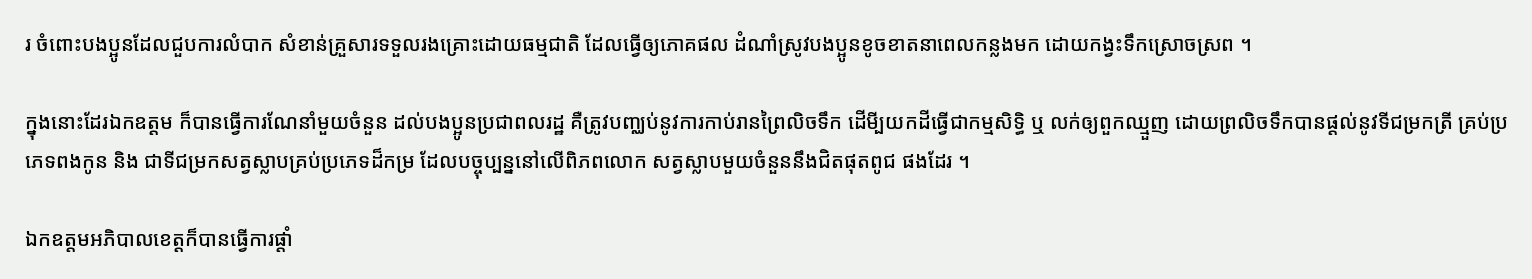រ ចំពោះបងប្អូនដែលជួបការលំបាក សំខាន់គ្រួសារទទួលរងគ្រោះដោយធម្មជាតិ ដែលធ្វើឲ្យភោគផល ដំណាំស្រូវបងប្អូនខូចខាតនាពេលកន្លងមក ដោយកង្វះទឹកស្រោចស្រព ។

ក្នុងនោះដែរឯកឧត្តម ក៏បានធ្វើការណែនាំមួយចំនួន ដល់បងប្អូនប្រជាពលរដ្ឋ គឺត្រូវបញ្ឈប់នូវការកាប់រានព្រៃលិចទឹក ដើមី្បយកដីធ្វើជាកម្មសិទ្ធិ ឬ លក់ឲ្យពួកឈ្មួញ ដោយព្រលិចទឹកបានផ្តល់នូវទីជម្រកត្រី គ្រប់ប្រភេទពងកូន និង ជាទីជម្រកសត្វស្លាបគ្រប់ប្រភេទដ៏កម្រ ដែលបច្ចុប្បន្ននៅលើពិភពលោក សត្វស្លាបមួយចំនួននឹងជិតផុតពូជ ផងដែរ ។

ឯកឧត្តមអភិបាលខេត្តក៏បានធ្វើការផ្តាំ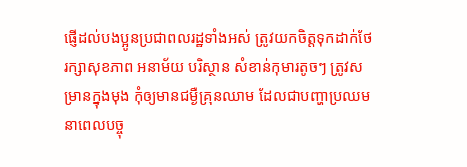ផ្ញើដល់បងប្អូនប្រជាពលរដ្ឋទាំងអស់ ត្រូវយកចិត្តទុកដាក់ថែរក្សាសុខភាព អនាម័យ បរិស្ថាន សំខាន់កុមារតូចៗ ត្រូវសម្រានក្នុងមុង កុំឲ្យមានជម្ងឺគ្រុនឈាម ដែលជាបញ្ហាប្រឈមនាពេលបច្ចុ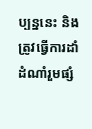ប្បន្ននេះ និង ត្រូវធ្វើការដាំដំណាំរួមផ្សំ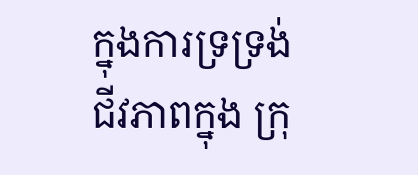ក្នុងការទ្រទ្រង់ជីវភាពក្នុង ក្រុ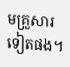មគ្រួសារទៀតផង។